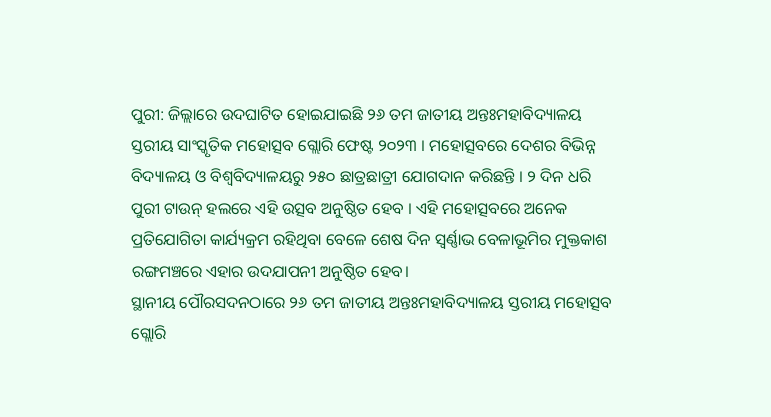ପୁରୀ: ଜିଲ୍ଲାରେ ଉଦଘାଟିତ ହୋଇଯାଇଛି ୨୬ ତମ ଜାତୀୟ ଅନ୍ତଃମହାବିଦ୍ୟାଳୟ ସ୍ତରୀୟ ସାଂସ୍କୃତିକ ମହୋତ୍ସବ ଗ୍ଲୋରି ଫେଷ୍ଟ ୨୦୨୩ । ମହୋତ୍ସବରେ ଦେଶର ବିଭିନ୍ନ ବିଦ୍ୟାଳୟ ଓ ବିଶ୍ବବିଦ୍ୟାଳୟରୁ ୨୫୦ ଛାତ୍ରଛାତ୍ରୀ ଯୋଗଦାନ କରିଛନ୍ତି । ୨ ଦିନ ଧରି ପୁରୀ ଟାଉନ୍ ହଲରେ ଏହି ଉତ୍ସବ ଅନୁଷ୍ଠିତ ହେବ । ଏହି ମହୋତ୍ସବରେ ଅନେକ ପ୍ରତିଯୋଗିତା କାର୍ଯ୍ୟକ୍ରମ ରହିଥିବା ବେଳେ ଶେଷ ଦିନ ସ୍ବର୍ଣ୍ଣାଭ ବେଳାଭୂମିର ମୁକ୍ତକାଶ ରଙ୍ଗମଞ୍ଚରେ ଏହାର ଉଦଯାପନୀ ଅନୁଷ୍ଠିତ ହେବ।
ସ୍ଥାନୀୟ ପୌରସଦନଠାରେ ୨୬ ତମ ଜାତୀୟ ଅନ୍ତଃମହାବିଦ୍ୟାଳୟ ସ୍ତରୀୟ ମହୋତ୍ସବ ଗ୍ଲୋରି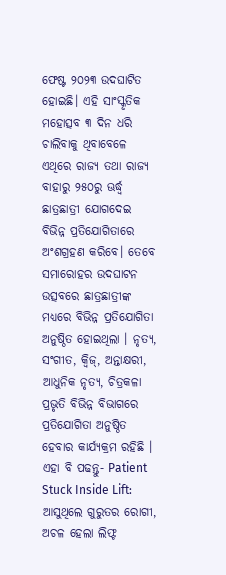ଫେଷ୍ଟ ୨୦୨୩ ଉଦଘାଟିତ ହୋଇଛି। ଏହି ସାଂସ୍କୃତିକ ମହୋତ୍ସବ ୩ ଦିନ ଧରି ଚାଲିବାକୁ ଥିବାବେଳେ ଏଥିରେ ରାଜ୍ୟ ତଥା ରାଜ୍ୟ ବାହାରୁ ୨୫୦ରୁ ଊର୍ଦ୍ଧ୍ବ ଛାତ୍ରଛାତ୍ରୀ ଯୋଗଦେଇ ବିଭିନ୍ନ ପ୍ରତିଯୋଗିତାରେ ଅଂଶଗ୍ରହଣ କରିବେ। ତେବେ ସମାରୋହର ଉଦଘାଟନ ଉତ୍ସବରେ ଛାତ୍ରଛାତ୍ରୀଙ୍କ ମଧ୍ୟରେ ବିଭିନ୍ନ ପ୍ରତିଯୋଗିତା ଅନୁଷ୍ଠିତ ହୋଇଥିଲା । ନୃତ୍ୟ, ସଂଗୀତ, କ୍ବିଜ୍, ଅନ୍ତାକ୍ଷରୀ, ଆଧୁନିକ ନୃତ୍ୟ, ଚିତ୍ରକଳା ପ୍ରଭୃତି ବିଭିନ୍ନ ବିଭାଗରେ ପ୍ରତିଯୋଗିତା ଅନୁଷ୍ଠିତ ହେବାର କାର୍ଯ୍ୟକ୍ରମ ରହିଛି ।
ଏହା ବି ପଢନ୍ତୁ- Patient Stuck Inside Lift: ଆସୁଥିଲେ ଗୁରୁତର ରୋଗୀ, ଅଚଳ ହେଲା ଲିଫ୍ଟ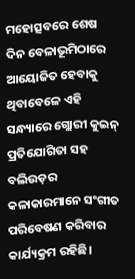ମହୋତ୍ସବରେ ଶେଷ ଦିନ ବେଳାଭୂମିଠାରେ ଆୟୋଜିତ ହେବାକୁ ଥିବାବେଳେ ଏହି ସନ୍ଧ୍ୟାରେ ଗ୍ଲୋରୀ କୁଇନ୍ ପ୍ରତିଯୋଗିତା ସହ ବଲିଉଡ଼ର କଳାକାରମାନେ ସଂଗୀତ ପରିବେଷଣ କରିବାର କାର୍ଯ୍ୟକ୍ରମ ରହିଛି।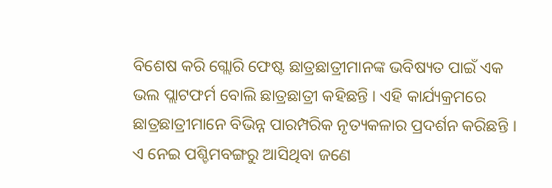ବିଶେଷ କରି ଗ୍ଲୋରି ଫେଷ୍ଟ ଛାତ୍ରଛାତ୍ରୀମାନଙ୍କ ଭବିଷ୍ୟତ ପାଇଁ ଏକ ଭଲ ପ୍ଲାଟଫର୍ମ ବୋଲି ଛାତ୍ରଛାତ୍ରୀ କହିଛନ୍ତି । ଏହି କାର୍ଯ୍ୟକ୍ରମରେ ଛାତ୍ରଛାତ୍ରୀମାନେ ବିଭିନ୍ନ ପାରମ୍ପରିକ ନୃତ୍ୟକଳାର ପ୍ରଦର୍ଶନ କରିଛନ୍ତି । ଏ ନେଇ ପଶ୍ଚିମବଙ୍ଗରୁ ଆସିଥିବା ଜଣେ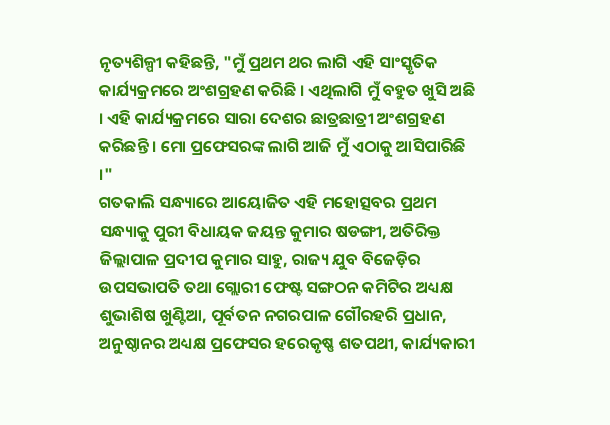ନୃତ୍ୟଶିଳ୍ପୀ କହିଛନ୍ତି, "ମୁଁ ପ୍ରଥମ ଥର ଲାଗି ଏହି ସାଂସ୍କୃତିକ କାର୍ଯ୍ୟକ୍ରମରେ ଅଂଶଗ୍ରହଣ କରିଛି । ଏଥିଲାଗି ମୁଁ ବହୁତ ଖୁସି ଅଛି । ଏହି କାର୍ଯ୍ୟକ୍ରମରେ ସାରା ଦେଶର ଛାତ୍ରଛାତ୍ରୀ ଅଂଶଗ୍ରହଣ କରିଛନ୍ତି । ମୋ ପ୍ରଫେସରଙ୍କ ଲାଗି ଆଜି ମୁଁ ଏଠାକୁ ଆସିପାରିଛି ।"
ଗତକାଲି ସନ୍ଧ୍ୟାରେ ଆୟୋଜିତ ଏହି ମହୋତ୍ସବର ପ୍ରଥମ ସନ୍ଧ୍ୟାକୁ ପୁରୀ ବିଧାୟକ ଜୟନ୍ତ କୁମାର ଷଡଙ୍ଗୀ, ଅତିରିକ୍ତ ଜିଲ୍ଲାପାଳ ପ୍ରଦୀପ କୁମାର ସାହୁ, ରାଜ୍ୟ ଯୁବ ବିଜେଡ଼ିର ଉପସଭାପତି ତଥା ଗ୍ଲୋରୀ ଫେଷ୍ଟ ସଙ୍ଗଠନ କମିଟିର ଅଧ୍ୟକ୍ଷ ଶୁଭାଶିଷ ଖୁଣ୍ଟିଆ, ପୂର୍ବତନ ନଗରପାଳ ଗୌରହରି ପ୍ରଧାନ, ଅନୁଷ୍ଠାନର ଅଧ୍ୟକ୍ଷ ପ୍ରଫେସର ହରେକୃଷ୍ଣ ଶତପଥୀ, କାର୍ଯ୍ୟକାରୀ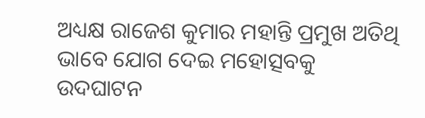ଅଧ୍ୟକ୍ଷ ରାଜେଶ କୁମାର ମହାନ୍ତି ପ୍ରମୁଖ ଅତିଥି ଭାବେ ଯୋଗ ଦେଇ ମହୋତ୍ସବକୁ ଉଦଘାଟନ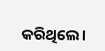କରିଥିଲେ।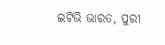ଇଟିଭି ଭାରତ, ପୁରୀ